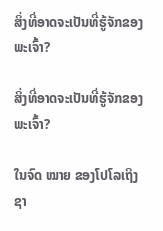ສິ່ງທີ່ອາດຈະເປັນທີ່ຮູ້ຈັກຂອງພະເຈົ້າ?

ສິ່ງທີ່ອາດຈະເປັນທີ່ຮູ້ຈັກຂອງພະເຈົ້າ?

ໃນຈົດ ໝາຍ ຂອງໂປໂລເຖິງຊາ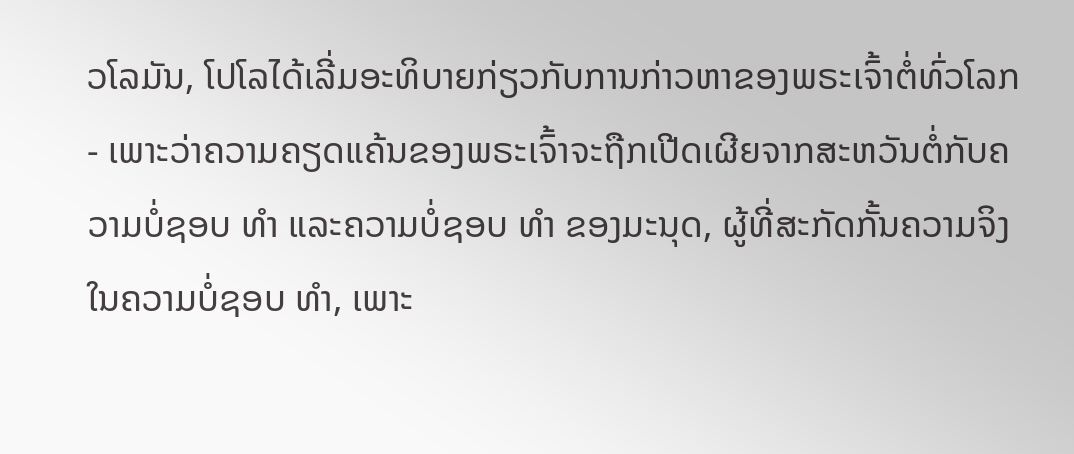ວໂລມັນ, ໂປໂລໄດ້ເລີ່ມອະທິບາຍກ່ຽວກັບການກ່າວຫາຂອງພຣະເຈົ້າຕໍ່ທົ່ວໂລກ - ເພາະວ່າຄວາມຄຽດແຄ້ນຂອງພຣະເຈົ້າຈະຖືກເປີດເຜີຍຈາກສະຫວັນຕໍ່ກັບຄວາມບໍ່ຊອບ ທຳ ແລະຄວາມບໍ່ຊອບ ທຳ ຂອງມະນຸດ, ຜູ້ທີ່ສະກັດກັ້ນຄວາມຈິງໃນຄວາມບໍ່ຊອບ ທຳ, ເພາະ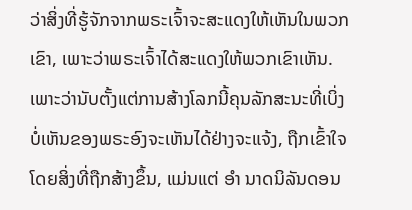ວ່າສິ່ງທີ່ຮູ້ຈັກຈາກພຣະເຈົ້າຈະສະແດງໃຫ້ເຫັນໃນພວກເຂົາ, ເພາະວ່າພຣະເຈົ້າໄດ້ສະແດງໃຫ້ພວກເຂົາເຫັນ. ເພາະວ່ານັບຕັ້ງແຕ່ການສ້າງໂລກນີ້ຄຸນລັກສະນະທີ່ເບິ່ງບໍ່ເຫັນຂອງພຣະອົງຈະເຫັນໄດ້ຢ່າງຈະແຈ້ງ, ຖືກເຂົ້າໃຈໂດຍສິ່ງທີ່ຖືກສ້າງຂຶ້ນ, ແມ່ນແຕ່ ອຳ ນາດນິລັນດອນ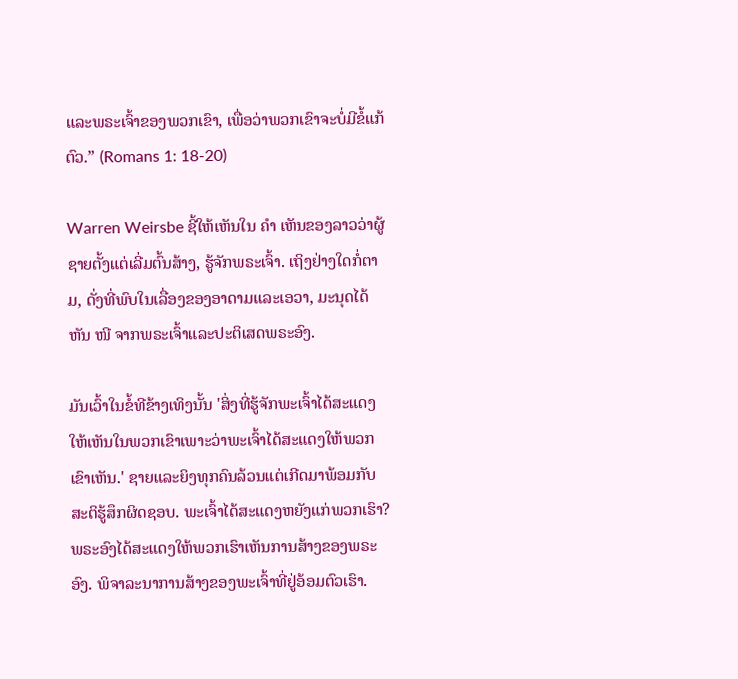ແລະພຣະເຈົ້າຂອງພວກເຂົາ, ເພື່ອວ່າພວກເຂົາຈະບໍ່ມີຂໍ້ແກ້ຕົວ.” (Romans 1: 18-20)

Warren Weirsbe ຊີ້ໃຫ້ເຫັນໃນ ຄຳ ເຫັນຂອງລາວວ່າຜູ້ຊາຍຕັ້ງແຕ່ເລີ່ມຕົ້ນສ້າງ, ຮູ້ຈັກພຣະເຈົ້າ. ເຖິງຢ່າງໃດກໍ່ຕາມ, ດັ່ງທີ່ພົບໃນເລື່ອງຂອງອາດາມແລະເອວາ, ມະນຸດໄດ້ຫັນ ໜີ ຈາກພຣະເຈົ້າແລະປະຕິເສດພຣະອົງ.

ມັນເວົ້າໃນຂໍ້ທີຂ້າງເທິງນັ້ນ 'ສິ່ງທີ່ຮູ້ຈັກພະເຈົ້າໄດ້ສະແດງໃຫ້ເຫັນໃນພວກເຂົາເພາະວ່າພະເຈົ້າໄດ້ສະແດງໃຫ້ພວກເຂົາເຫັນ.' ຊາຍແລະຍິງທຸກຄົນລ້ວນແຕ່ເກີດມາພ້ອມກັບສະຕິຮູ້ສຶກຜິດຊອບ. ພະເຈົ້າໄດ້ສະແດງຫຍັງແກ່ພວກເຮົາ? ພຣະອົງໄດ້ສະແດງໃຫ້ພວກເຮົາເຫັນການສ້າງຂອງພຣະອົງ. ພິຈາລະນາການສ້າງຂອງພະເຈົ້າທີ່ຢູ່ອ້ອມຕົວເຮົາ.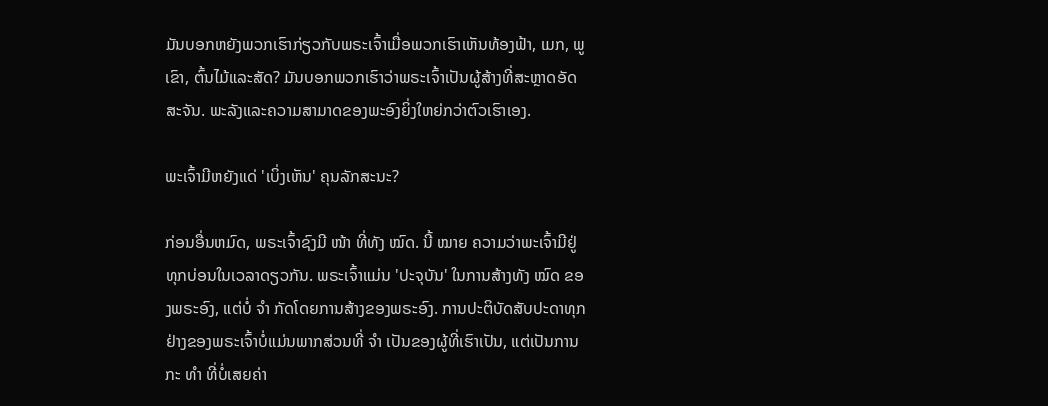ມັນບອກຫຍັງພວກເຮົາກ່ຽວກັບພຣະເຈົ້າເມື່ອພວກເຮົາເຫັນທ້ອງຟ້າ, ເມກ, ພູເຂົາ, ຕົ້ນໄມ້ແລະສັດ? ມັນບອກພວກເຮົາວ່າພຣະເຈົ້າເປັນຜູ້ສ້າງທີ່ສະຫຼາດອັດສະຈັນ. ພະລັງແລະຄວາມສາມາດຂອງພະອົງຍິ່ງໃຫຍ່ກວ່າຕົວເຮົາເອງ.

ພະເຈົ້າມີຫຍັງແດ່ 'ເບິ່ງເຫັນ' ຄຸນລັກສະນະ?

ກ່ອນອື່ນຫມົດ, ພຣະເຈົ້າຊົງມີ ໜ້າ ທີ່ທັງ ໝົດ. ນີ້ ໝາຍ ຄວາມວ່າພະເຈົ້າມີຢູ່ທຸກບ່ອນໃນເວລາດຽວກັນ. ພຣະເຈົ້າແມ່ນ 'ປະຈຸບັນ' ໃນການສ້າງທັງ ໝົດ ຂອງພຣະອົງ, ແຕ່ບໍ່ ຈຳ ກັດໂດຍການສ້າງຂອງພຣະອົງ. ການປະຕິບັດສັບປະດາທຸກຢ່າງຂອງພຣະເຈົ້າບໍ່ແມ່ນພາກສ່ວນທີ່ ຈຳ ເປັນຂອງຜູ້ທີ່ເຮົາເປັນ, ແຕ່ເປັນການກະ ທຳ ທີ່ບໍ່ເສຍຄ່າ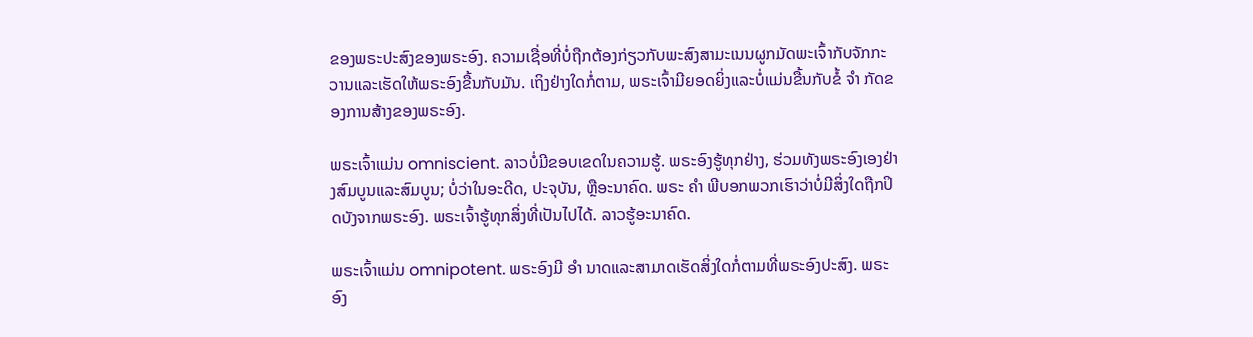ຂອງພຣະປະສົງຂອງພຣະອົງ. ຄວາມເຊື່ອທີ່ບໍ່ຖືກຕ້ອງກ່ຽວກັບພະສົງສາມະເນນຜູກມັດພະເຈົ້າກັບຈັກກະວານແລະເຮັດໃຫ້ພຣະອົງຂື້ນກັບມັນ. ເຖິງຢ່າງໃດກໍ່ຕາມ, ພຣະເຈົ້າມີຍອດຍິ່ງແລະບໍ່ແມ່ນຂື້ນກັບຂໍ້ ຈຳ ກັດຂອງການສ້າງຂອງພຣະອົງ.

ພຣະເຈົ້າແມ່ນ omniscient. ລາວບໍ່ມີຂອບເຂດໃນຄວາມຮູ້. ພຣະອົງຮູ້ທຸກຢ່າງ, ຮ່ວມທັງພຣະອົງເອງຢ່າງສົມບູນແລະສົມບູນ; ບໍ່ວ່າໃນອະດີດ, ປະຈຸບັນ, ຫຼືອະນາຄົດ. ພຣະ ຄຳ ພີບອກພວກເຮົາວ່າບໍ່ມີສິ່ງໃດຖືກປິດບັງຈາກພຣະອົງ. ພຣະເຈົ້າຮູ້ທຸກສິ່ງທີ່ເປັນໄປໄດ້. ລາວຮູ້ອະນາຄົດ.

ພຣະເຈົ້າແມ່ນ omnipotent. ພຣະອົງມີ ອຳ ນາດແລະສາມາດເຮັດສິ່ງໃດກໍ່ຕາມທີ່ພຣະອົງປະສົງ. ພຣະອົງ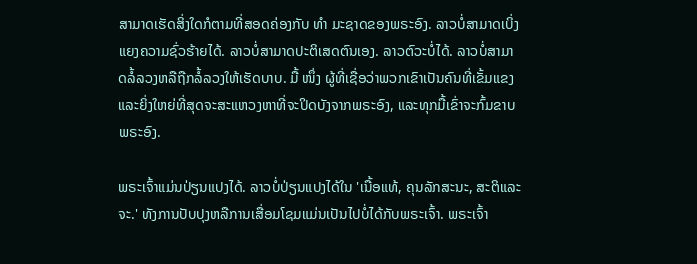ສາມາດເຮັດສິ່ງໃດກໍຕາມທີ່ສອດຄ່ອງກັບ ທຳ ມະຊາດຂອງພຣະອົງ. ລາວບໍ່ສາມາດເບິ່ງແຍງຄວາມຊົ່ວຮ້າຍໄດ້. ລາວບໍ່ສາມາດປະຕິເສດຕົນເອງ. ລາວຕົວະບໍ່ໄດ້. ລາວບໍ່ສາມາດລໍ້ລວງຫລືຖືກລໍ້ລວງໃຫ້ເຮັດບາບ. ມື້ ໜຶ່ງ ຜູ້ທີ່ເຊື່ອວ່າພວກເຂົາເປັນຄົນທີ່ເຂັ້ມແຂງແລະຍິ່ງໃຫຍ່ທີ່ສຸດຈະສະແຫວງຫາທີ່ຈະປິດບັງຈາກພຣະອົງ, ແລະທຸກມື້ເຂົ່າຈະກົ້ມຂາບພຣະອົງ.

ພຣະເຈົ້າແມ່ນປ່ຽນແປງໄດ້. ລາວບໍ່ປ່ຽນແປງໄດ້ໃນ 'ເນື້ອແທ້, ຄຸນລັກສະນະ, ສະຕິແລະຈະ.' ທັງການປັບປຸງຫລືການເສື່ອມໂຊມແມ່ນເປັນໄປບໍ່ໄດ້ກັບພຣະເຈົ້າ. ພຣະເຈົ້າ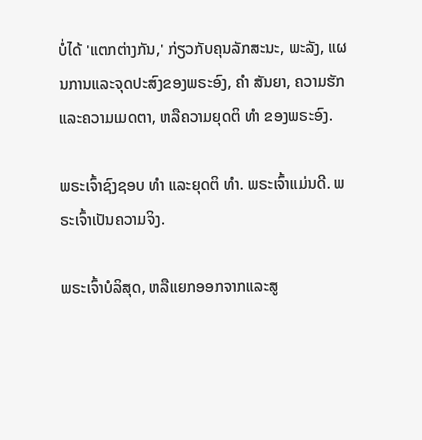ບໍ່ໄດ້ 'ແຕກຕ່າງກັນ,' ກ່ຽວກັບຄຸນລັກສະນະ, ພະລັງ, ແຜນການແລະຈຸດປະສົງຂອງພຣະອົງ, ຄຳ ສັນຍາ, ຄວາມຮັກແລະຄວາມເມດຕາ, ຫລືຄວາມຍຸດຕິ ທຳ ຂອງພຣະອົງ.

ພຣະເຈົ້າຊົງຊອບ ທຳ ແລະຍຸດຕິ ທຳ. ພຣະເຈົ້າແມ່ນດີ. ພຣະເຈົ້າເປັນຄວາມຈິງ.

ພຣະເຈົ້າບໍລິສຸດ, ຫລືແຍກອອກຈາກແລະສູ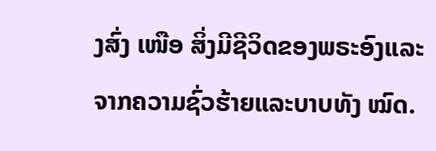ງສົ່ງ ເໜືອ ສິ່ງມີຊີວິດຂອງພຣະອົງແລະຈາກຄວາມຊົ່ວຮ້າຍແລະບາບທັງ ໝົດ.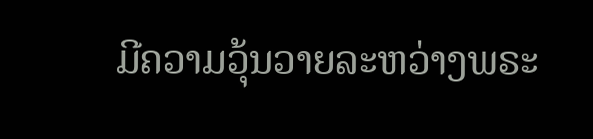ມີຄວາມວຸ້ນວາຍລະຫວ່າງພຣະ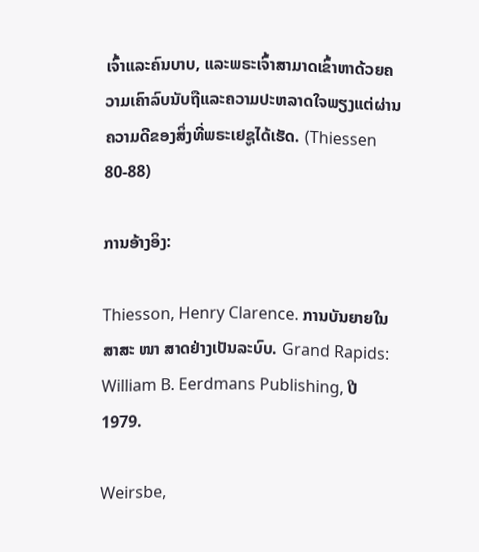ເຈົ້າແລະຄົນບາບ, ແລະພຣະເຈົ້າສາມາດເຂົ້າຫາດ້ວຍຄວາມເຄົາລົບນັບຖືແລະຄວາມປະຫລາດໃຈພຽງແຕ່ຜ່ານຄວາມດີຂອງສິ່ງທີ່ພຣະເຢຊູໄດ້ເຮັດ. (Thiessen 80-88)

ການອ້າງອິງ:

Thiesson, Henry Clarence. ການບັນຍາຍໃນສາສະ ໜາ ສາດຢ່າງເປັນລະບົບ. Grand Rapids: William B. Eerdmans Publishing, ປີ 1979.

Weirsbe,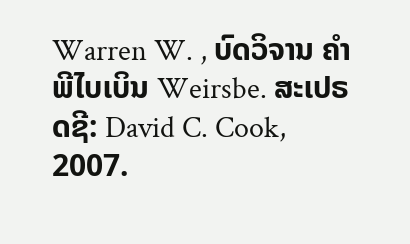Warren W. , ບົດວິຈານ ຄຳ ພີໄບເບິນ Weirsbe. ສະເປຣດຊີ: David C. Cook, 2007.